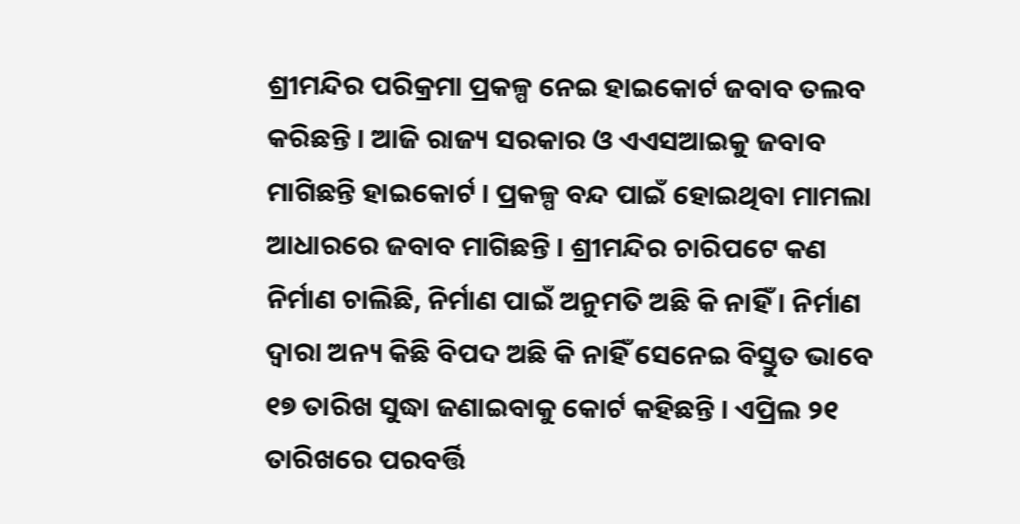ଶ୍ରୀମନ୍ଦିର ପରିକ୍ରମା ପ୍ରକଳ୍ପ ନେଇ ହାଇକୋର୍ଟ ଜବାବ ତଲବ କରିଛନ୍ତି । ଆଜି ରାଜ୍ୟ ସରକାର ଓ ଏଏସଆଇକୁ ଜବାବ ମାଗିଛନ୍ତି ହାଇକୋର୍ଟ । ପ୍ରକଳ୍ପ ବନ୍ଦ ପାଇଁ ହୋଇଥିବା ମାମଲା ଆଧାରରେ ଜବାବ ମାଗିଛନ୍ତି । ଶ୍ରୀମନ୍ଦିର ଚାରିପଟେ କଣ ନିର୍ମାଣ ଚାଲିଛି, ନିର୍ମାଣ ପାଇଁ ଅନୁମତି ଅଛି କି ନାହିଁ । ନିର୍ମାଣ ଦ୍ୱାରା ଅନ୍ୟ କିଛି ବିପଦ ଅଛି କି ନାହିଁ ସେନେଇ ବିସ୍ତୁତ ଭାବେ ୧୭ ତାରିଖ ସୁଦ୍ଧା ଜଣାଇବାକୁ କୋର୍ଟ କହିଛନ୍ତି । ଏପ୍ରିଲ ୨୧ ତାରିଖରେ ପରବର୍ତ୍ତି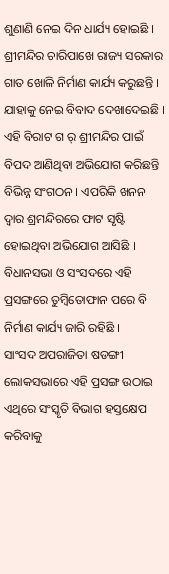ଶୁଣାଣି ନେଇ ଦିନ ଧାର୍ଯ୍ୟ ହୋଇଛି ।
ଶ୍ରୀମନ୍ଦିର ଚାରିପାଖେ ରାଜ୍ୟ ସରକାର ଗାତ ଖୋଳି ନିର୍ମାଣ କାର୍ଯ୍ୟ କରୁଛନ୍ତି । ଯାହାକୁ ନେଇ ବିବାଦ ଦେଖାଦେଇଛି । ଏହି ବିରାଟ ଗ ର୍ ଶ୍ରୀମନ୍ଦିର ପାଇଁ ବିପଦ ଆଣିଥିବା ଅଭିଯୋଗ କରିଛନ୍ତି ବିଭିନ୍ନ ସଂଗଠନ । ଏପରିକି ଖନନ ଦ୍ୱାର ଶ୍ରମନ୍ଦିରରେ ଫାଟ ସୃଷ୍ଟି ହୋଇଥିବା ଅଭିଯୋଗ ଆସିଛି । ବିଧାନସଭା ଓ ସଂସଦରେ ଏହି ପ୍ରସଙ୍ଗରେ ତୁମ୍ବିତୋଫାନ ପରେ ବି ନିର୍ମାଣ କାର୍ଯ୍ୟ ଜାରି ରହିଛି ।
ସାଂସଦ ଅପରାଜିତା ଷଡଙ୍ଗୀ ଲୋକସଭାରେ ଏହି ପ୍ରସଙ୍ଗ ଉଠାଇ ଏଥିରେ ସଂସ୍କୃତି ବିଭାଗ ହସ୍ତକ୍ଷେପ କରିବାକୁ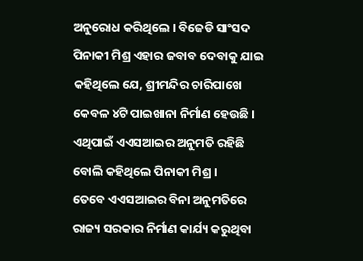ଅନୁରୋଧ କରିଥିଲେ । ବିଜେଡି ସାଂସଦ ପିନାକୀ ମିଶ୍ର ଏହାର ଜବାବ ଦେବାକୁ ଯାଇ କହିଥିଲେ ଯେ, ଶ୍ରୀମନ୍ଦିର ଚାରିପାଖେ କେବଳ ୪ଟି ପାଇଖାନା ନିର୍ମାଣ ହେଉଛି । ଏଥିପାଇଁ ଏଏସଆଇର ଅନୁମତି ରହିଛି ବୋଲି କହିଥିଲେ ପିନାକୀ ମିଶ୍ର ।
ତେବେ ଏଏସଆଇର ବିନା ଅନୁମତିରେ ରାଜ୍ୟ ସରକାର ନିର୍ମାଣ କାର୍ଯ୍ୟ କରୁଥିବା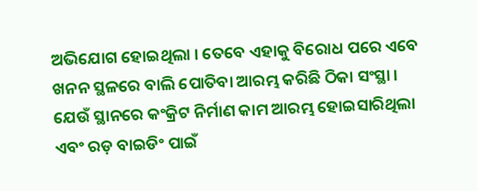ଅଭିଯୋଗ ହୋଇଥିଲା । ତେବେ ଏହାକୁ ବିରୋଧ ପରେ ଏବେ ଖନନ ସ୍ଥଳରେ ବାଲି ପୋତିବା ଆରମ୍ଭ କରିଛି ଠିକା ସଂସ୍ଥା । ଯେଉଁ ସ୍ଥାନରେ କଂକ୍ରିଟ ନିର୍ମାଣ କାମ ଆରମ୍ଭ ହୋଇସାରିଥିଲା ଏବଂ ରଡ଼ ବାଇଡିଂ ପାଇଁ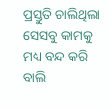ପ୍ରସ୍ତୁତି ଚାଲିଥିଲା ସେସବୁ କାମକୁ ମଧ୍ୟ ବନ୍ଦ କରି ବାଲି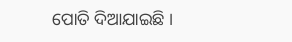ପୋତି ଦିଆଯାଇଛି ।